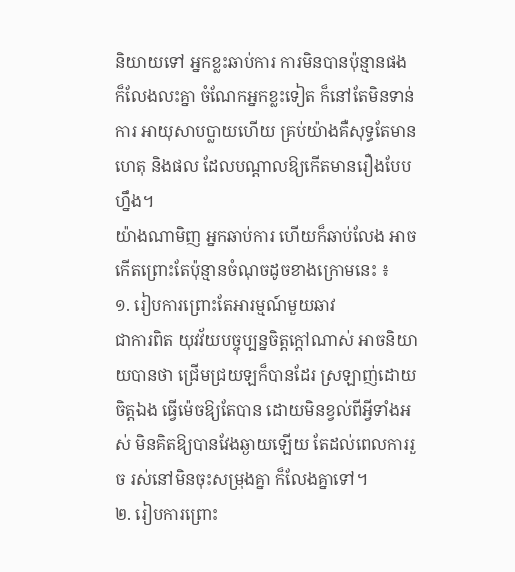និយាយទៅ អ្នកខ្លះឆាប់ការ ការមិនបានប៉ុន្មានផង ក៏លែងលះគ្នា ចំណែកអ្នកខ្លះទៀត ក៏នៅតែមិនទាន់ការ អាយុសាបប្លាយហើយ គ្រប់យ៉ាងគឺសុទ្ធតែមានហេតុ និងផល ដែលបណ្ដាលឱ្យកើតមានរឿងបែបហ្នឹង។
យ៉ាងណាមិញ អ្នកឆាប់ការ ហើយក៏ឆាប់លែង អាចកើតព្រោះតែប៉ុន្មានចំណុចដូចខាងក្រោមនេះ ៖
១. រៀបការព្រោះតែអារម្មណ៍មួយឆាវ
ជាការពិត យុវវ័យបច្ចុប្បន្នចិត្តក្ដៅណាស់ អាចនិយាយបានថា ជ្រើមជ្រយឡក៏បានដែរ ស្រឡាញ់ដោយចិត្តឯង ធ្វើម៉េចឱ្យតែបាន ដោយមិនខ្វល់ពីអ្វីទាំងអស់ មិនគិតឱ្យបានវែងឆ្ងាយឡើយ តែដល់ពេលការរួច រស់នៅមិនចុះសម្រុងគ្នា ក៏លែងគ្នាទៅ។
២. រៀបការព្រោះ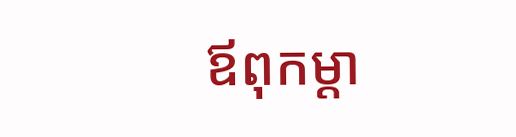ឪពុកម្ដា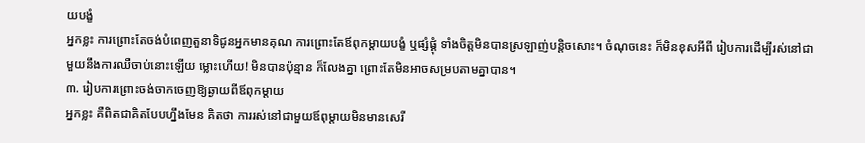យបង្ខំ
អ្នកខ្លះ ការព្រោះតែចង់បំពេញតួនាទិជូនអ្នកមានគុណ ការព្រោះតែឪពុកម្ដាយបង្ខំ ឬផ្សំផ្គុំ ទាំងចិត្តមិនបានស្រឡាញ់បន្តិចសោះ។ ចំណុចនេះ ក៏មិនខុសអីពី រៀបការដើម្បីរស់នៅជាមួយនឹងការឈឺចាប់នោះឡើយ ម្លោះហើយ! មិនបានប៉ុន្មាន ក៏លែងគ្នា ព្រោះតែមិនអាចសម្របតាមគ្នាបាន។
៣. រៀបការព្រោះចង់ចាកចេញឱ្យឆ្ងាយពីឪពុកម្ដាយ
អ្នកខ្លះ គឺពិតជាគិតបែបហ្នឹងមែន គិតថា ការរស់នៅជាមួយឪពុម្ដាយមិនមានសេរី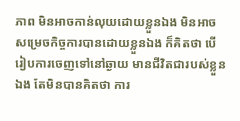ភាព មិនអាចកាន់លុយដោយខ្លួនឯង មិនអាចសម្រេចកិច្ចការបានដោយខ្លួនឯង ក៏គិតថា បើរៀបការចេញទៅនៅឆ្ងាយ មានជីវិតជារបស់ខ្លួនឯង តែមិនបានគិតថា ការ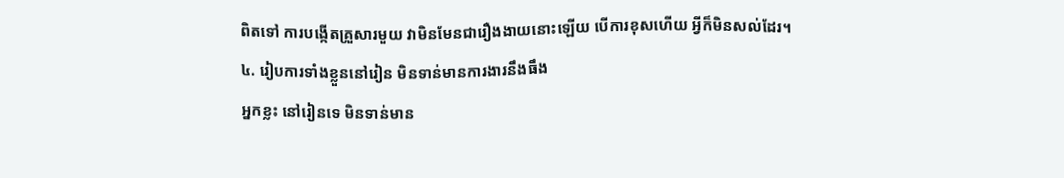ពិតទៅ ការបង្កើតគ្រួសារមួយ វាមិនមែនជារឿងងាយនោះឡើយ បើការខុសហើយ អ្វីក៏មិនសល់ដែរ។
៤. រៀបការទាំងខ្លួននៅរៀន មិនទាន់មានការងារនឹងធឹង
អ្នកខ្លះ នៅរៀនទេ មិនទាន់មាន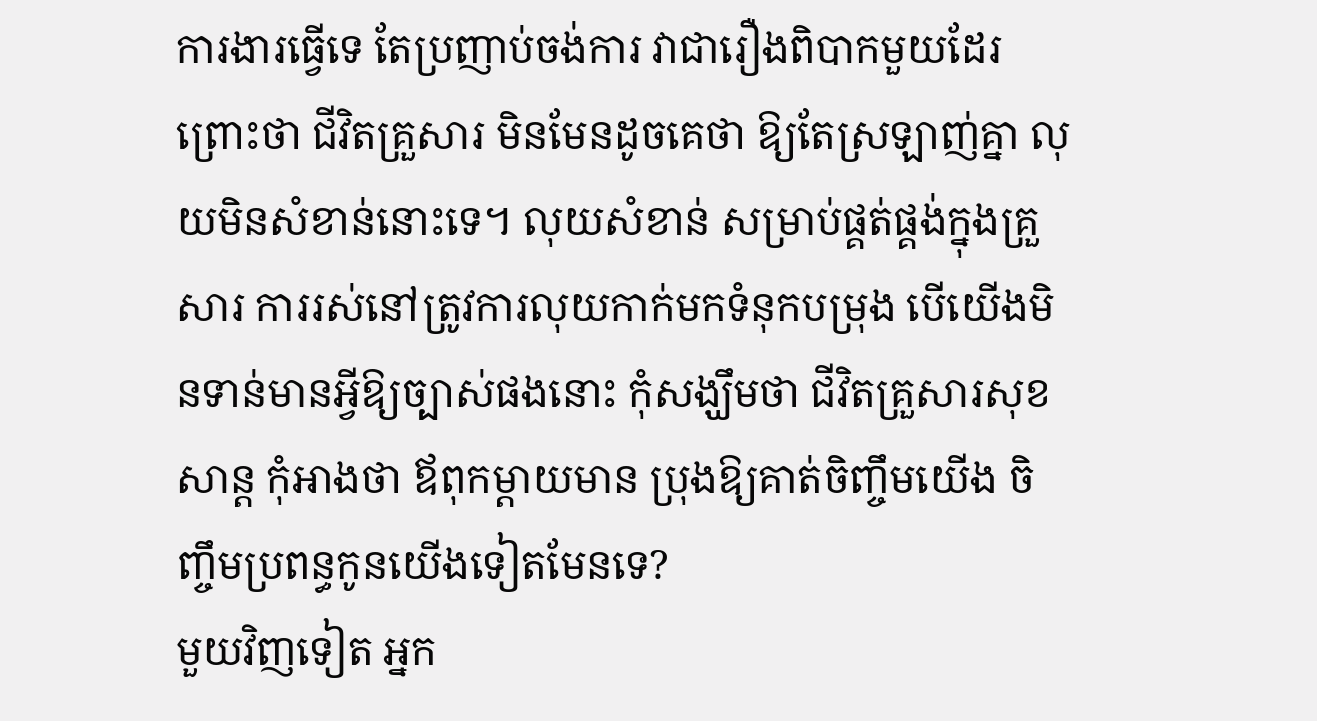ការងារធ្វើទេ តែប្រញាប់ចង់ការ វាជារឿងពិបាកមួយដែរ ព្រោះថា ជីវិតគ្រួសារ មិនមែនដូចគេថា ឱ្យតែស្រឡាញ់គ្នា លុយមិនសំខាន់នោះទេ។ លុយសំខាន់ សម្រាប់ផ្គត់ផ្គង់ក្នុងគ្រួសារ ការរស់នៅត្រូវការលុយកាក់មកទំនុកបម្រុង បើយើងមិនទាន់មានអ្វីឱ្យច្បាស់ផងនោះ កុំសង្ឃឹមថា ជីវិតគ្រួសារសុខសាន្ត កុំអាងថា ឪពុកម្ដាយមាន ប្រុងឱ្យគាត់ចិញ្ចឹមយើង ចិញ្ចឹមប្រពន្ធកូនយើងទៀតមែនទេ?
មួយវិញទៀត អ្នក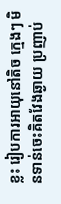ខ្លះ រៀបការអាយុនៅតិច ក្មេងៗ មិនទាន់ចេះគិតវែងឆ្ងាយ ប្រញាប់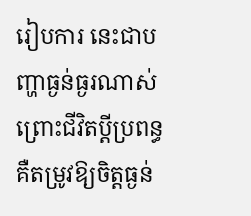រៀបការ នេះជាបញ្ហាធ្ងន់ធ្ងរណាស់ ព្រោះជីវិតប្ដីប្រពន្ធ គឺតម្រូវឱ្យចិត្តធ្ងន់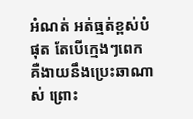អំណត់ អត់ធ្មត់ខ្ពស់បំផុត តែបើក្មេងៗពេក គឺងាយនឹងប្រេះឆាណាស់ ព្រោះ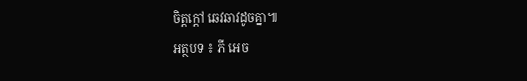ចិត្តក្ដៅ ឆេវឆាវដូចគ្នា៕
អត្ថបទ ៖ ភី អេច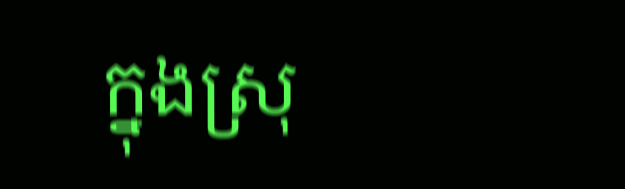ក្នុងស្រុ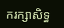ករក្សាសិទ្ធ